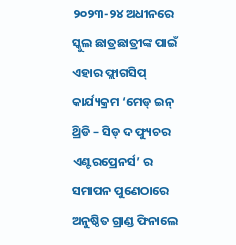୨୦୨୩-୨୪ ଅଧୀନରେ ସ୍କୁଲ ଛାତ୍ରଛାତ୍ରୀଙ୍କ ପାଇଁ ଏହାର ଫ୍ଲାଗସିପ୍ କାର୍ଯ୍ୟକ୍ରମ ‘ମେଡ୍ ଇନ୍ ଥ୍ରିଡି – ସିଡ୍ ଦ ଫ୍ୟୁଚର ଏଣ୍ଟରପ୍ରେନର୍ସ’ ର ସମାପନ ପୁଣେଠାରେ ଅନୁଷ୍ଠିତ ଗ୍ରାଣ୍ଡ ଫିନାଲେ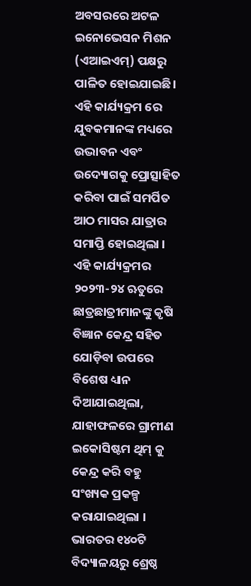ଅବସରରେ ଅଟଳ ଇନୋଭେସନ ମିଶନ (ଏଆଇଏମ୍) ପକ୍ଷରୁ ପାଳିତ ହୋଇଯାଇଛି। ଏହି କାର୍ଯ୍ୟକ୍ରମ ରେ ଯୁବକମାନଙ୍କ ମଧ୍ୟରେ ଉଦ୍ଭାବନ ଏବଂ ଉଦ୍ୟୋଗକୁ ପ୍ରୋତ୍ସାହିତ କରିବା ପାଇଁ ସମର୍ପିତ ଆଠ ମାସର ଯାତ୍ରାର ସମାପ୍ତି ହୋଇଥିଲା ।
ଏହି କାର୍ଯ୍ୟକ୍ରମର ୨୦୨୩-୨୪ ଋତୁରେ ଛାତ୍ରଛାତ୍ରୀମାନଙ୍କୁ କୃଷି ବିଜ୍ଞାନ କେନ୍ଦ୍ର ସହିତ ଯୋଡ଼ିବା ଉପରେ ବିଶେଷ ଧ୍ୟାନ ଦିଆଯାଇଥିଲା, ଯାହାଫଳରେ ଗ୍ରାମୀଣ ଇକୋସିଷ୍ଟମ ଥିମ୍ କୁ କେନ୍ଦ୍ର କରି ବହୁ ସଂଖ୍ୟକ ପ୍ରକଳ୍ପ କରାଯାଇଥିଲା । ଭାରତର ୧୪୦ଟି ବିଦ୍ୟାଳୟରୁ ଶ୍ରେଷ୍ଠ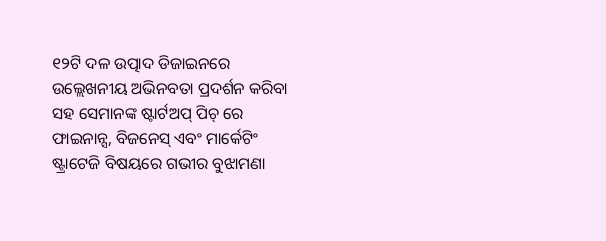୧୨ଟି ଦଳ ଉତ୍ପାଦ ଡିଜାଇନରେ ଉଲ୍ଲେଖନୀୟ ଅଭିନବତା ପ୍ରଦର୍ଶନ କରିବା ସହ ସେମାନଙ୍କ ଷ୍ଟାର୍ଟଅପ୍ ପିଚ୍ ରେ ଫାଇନାନ୍ସ, ବିଜନେସ୍ ଏବଂ ମାର୍କେଟିଂ ଷ୍ଟ୍ରାଟେଜି ବିଷୟରେ ଗଭୀର ବୁଝାମଣା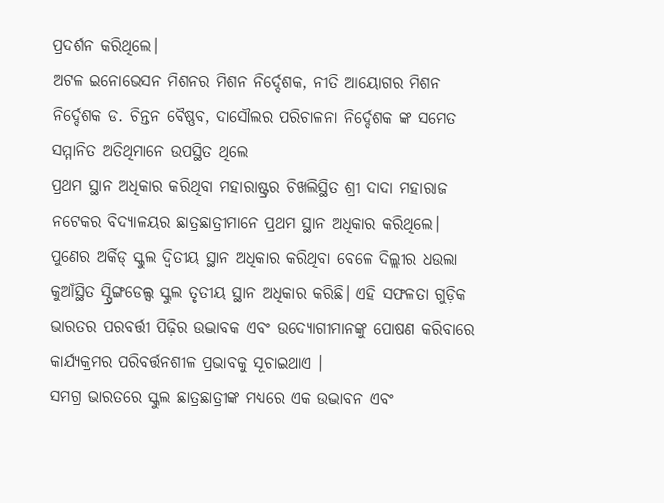ପ୍ରଦର୍ଶନ କରିଥିଲେ।
ଅଟଳ ଇନୋଭେସନ ମିଶନର ମିଶନ ନିର୍ଦ୍ଦେଶକ, ନୀତି ଆୟୋଗର ମିଶନ ନିର୍ଦ୍ଦେଶକ ଡ. ଚିନ୍ତନ ବୈଷ୍ଣବ, ଦାସୌଲର ପରିଚାଳନା ନିର୍ଦ୍ଦେଶକ ଙ୍କ ସମେତ ସମ୍ମାନିତ ଅତିଥିମାନେ ଉପସ୍ଥିତ ଥିଲେ
ପ୍ରଥମ ସ୍ଥାନ ଅଧିକାର କରିଥିବା ମହାରାଷ୍ଟ୍ରର ଚିଖଲିସ୍ଥିତ ଶ୍ରୀ ଦାଦା ମହାରାଜ ନଟେକର ବିଦ୍ୟାଳୟର ଛାତ୍ରଛାତ୍ରୀମାନେ ପ୍ରଥମ ସ୍ଥାନ ଅଧିକାର କରିଥିଲେ। ପୁଣେର ଅର୍କିଡ୍ ସ୍କୁଲ ଦ୍ବିତୀୟ ସ୍ଥାନ ଅଧିକାର କରିଥିବା ବେଳେ ଦିଲ୍ଲୀର ଧଉଲା କୁଆଁସ୍ଥିତ ସ୍ପ୍ରିଙ୍ଗଡେଲ୍ସ ସ୍କୁଲ ତୃତୀୟ ସ୍ଥାନ ଅଧିକାର କରିଛି। ଏହି ସଫଳତା ଗୁଡ଼ିକ ଭାରତର ପରବର୍ତ୍ତୀ ପିଢ଼ିର ଉଦ୍ଭାବକ ଏବଂ ଉଦ୍ୟୋଗୀମାନଙ୍କୁ ପୋଷଣ କରିବାରେ କାର୍ଯ୍ୟକ୍ରମର ପରିବର୍ତ୍ତନଶୀଳ ପ୍ରଭାବକୁ ସୂଚାଇଥାଏ ।
ସମଗ୍ର ଭାରତରେ ସ୍କୁଲ ଛାତ୍ରଛାତ୍ରୀଙ୍କ ମଧ୍ୟରେ ଏକ ଉଦ୍ଭାବନ ଏବଂ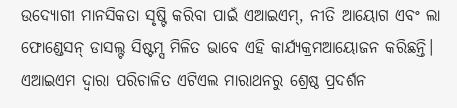ଉଦ୍ୟୋଗୀ ମାନସିକତା ସୃଷ୍ଟି କରିବା ପାଇଁ ଏଆଇଏମ୍, ନୀତି ଆୟୋଗ ଏବଂ ଲା ଫୋଣ୍ଡେସନ୍ ଡାସଲ୍ଟ ସିଷ୍ଟମ୍ସ ମିଳିତ ଭାବେ ଏହି କାର୍ଯ୍ୟକ୍ରମଆୟୋଜନ କରିଛନ୍ତି। ଏଆଇଏମ ଦ୍ୱାରା ପରିଚାଳିତ ଏଟିଏଲ ମାରାଥନରୁ ଶ୍ରେଷ୍ଠ ପ୍ରଦର୍ଶନ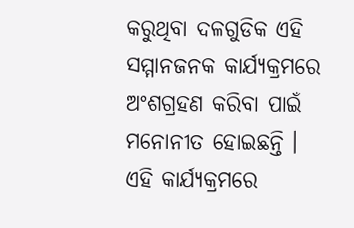କରୁଥିବା ଦଳଗୁଡିକ ଏହି ସମ୍ମାନଜନକ କାର୍ଯ୍ୟକ୍ରମରେ ଅଂଶଗ୍ରହଣ କରିବା ପାଇଁ ମନୋନୀତ ହୋଇଛନ୍ତି ।
ଏହି କାର୍ଯ୍ୟକ୍ରମରେ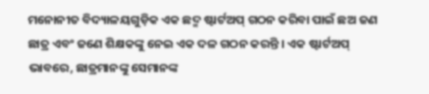ମନୋନୀତ ବିଦ୍ୟାଳୟଗୁଡ଼ିକ ଏକ ଛଦ୍ମ ଷ୍ଟାର୍ଟଅପ୍ ଗଠନ କରିବା ପାଇଁ ଛଅ ଜଣ ଛାତ୍ର ଏବଂ ଜଣେ ଶିକ୍ଷକଙ୍କୁ ନେଇ ଏକ ଦଳ ଗଠନ କରନ୍ତି । ଏକ ଷ୍ଟାର୍ଟଅପ୍ ଭାବରେ, ଛାତ୍ରମାନଙ୍କୁ ସେମାନଙ୍କ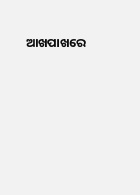ଆଖପାଖରେ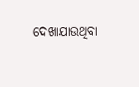ଦେଖାଯାଉଥିବା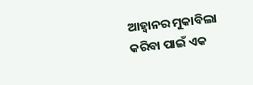ଆହ୍ୱାନର ମୁକାବିଲା କରିବା ପାଇଁ ଏକ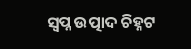ସ୍ୱପ୍ନ ଉତ୍ପାଦ ଚିହ୍ନଟ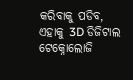କରିବାକୁ ପଡିବ, ଏହାକୁ 3D ଡିଜିଟାଲ ଟେକ୍ନୋଲୋଜି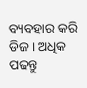ବ୍ୟବହାର କରି ଡିଜ। ଅଧିକ ପଢନ୍ତୁ